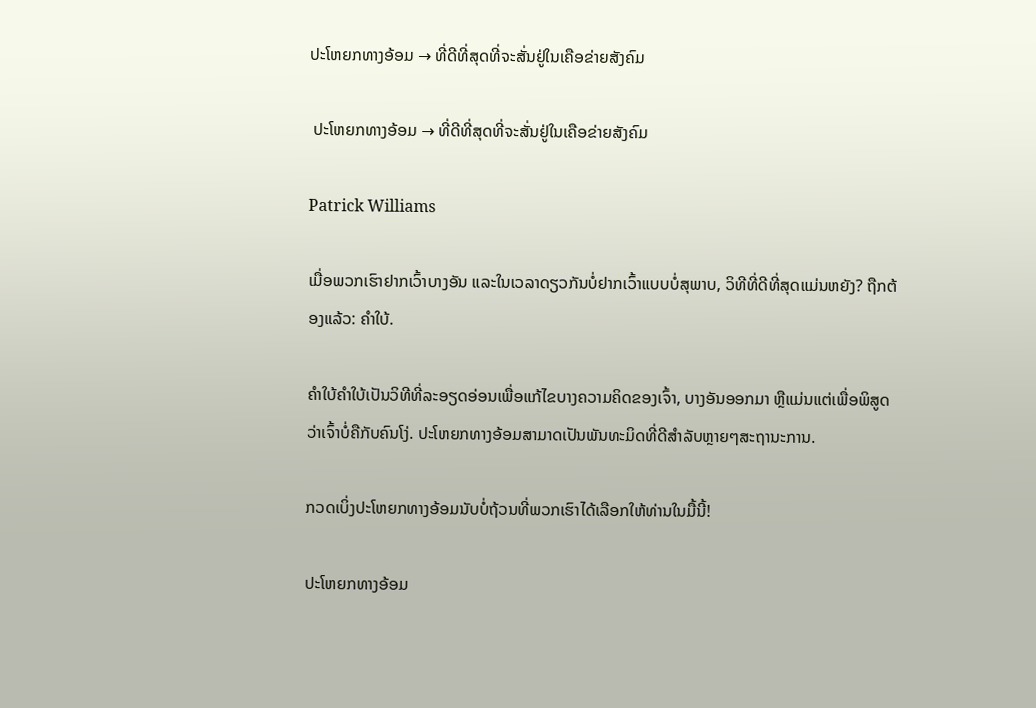ປະໂຫຍກທາງອ້ອມ → ທີ່ດີທີ່ສຸດທີ່ຈະສັ່ນຢູ່ໃນເຄືອຂ່າຍສັງຄົມ

 ປະໂຫຍກທາງອ້ອມ → ທີ່ດີທີ່ສຸດທີ່ຈະສັ່ນຢູ່ໃນເຄືອຂ່າຍສັງຄົມ

Patrick Williams

ເມື່ອພວກເຮົາຢາກເວົ້າບາງອັນ ແລະໃນເວລາດຽວກັນບໍ່ຢາກເວົ້າແບບບໍ່ສຸພາບ, ວິທີທີ່ດີທີ່ສຸດແມ່ນຫຍັງ? ຖືກຕ້ອງແລ້ວ: ຄຳໃບ້.

ຄຳໃບ້ຄຳໃບ້ເປັນວິທີທີ່ລະອຽດອ່ອນເພື່ອແກ້ໄຂບາງຄວາມຄິດຂອງເຈົ້າ, ບາງອັນອອກມາ ຫຼືແມ່ນແຕ່ເພື່ອພິສູດວ່າເຈົ້າບໍ່ຄືກັບຄົນໂງ່. ປະໂຫຍກທາງອ້ອມສາມາດເປັນພັນທະມິດທີ່ດີສໍາລັບຫຼາຍໆສະຖານະການ.

ກວດເບິ່ງປະໂຫຍກທາງອ້ອມນັບບໍ່ຖ້ວນທີ່ພວກເຮົາໄດ້ເລືອກໃຫ້ທ່ານໃນມື້ນີ້!

ປະໂຫຍກທາງອ້ອມ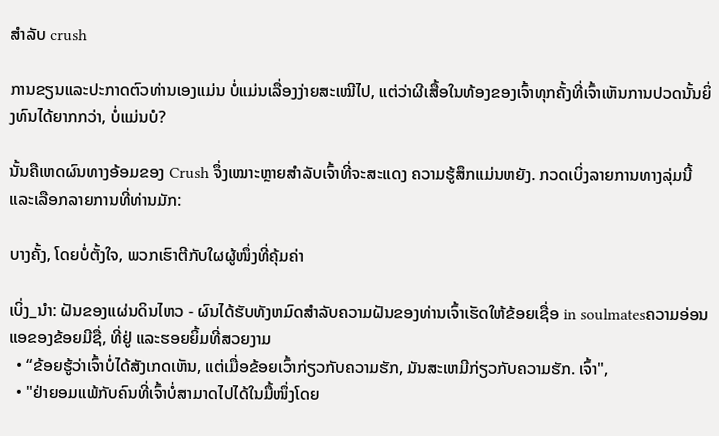ສໍາລັບ crush

ການຂຽນແລະປະກາດຕົວທ່ານເອງແມ່ນ ບໍ່ແມ່ນເລື່ອງງ່າຍສະເໝີໄປ, ແຕ່ວ່າຜີເສື້ອໃນທ້ອງຂອງເຈົ້າທຸກຄັ້ງທີ່ເຈົ້າເຫັນການປວດນັ້ນຍິ່ງທົນໄດ້ຍາກກວ່າ, ບໍ່ແມ່ນບໍ?

ນັ້ນຄືເຫດຜົນທາງອ້ອມຂອງ Crush ຈຶ່ງເໝາະຫຼາຍສຳລັບເຈົ້າທີ່ຈະສະແດງ ຄວາມຮູ້ສຶກແມ່ນຫຍັງ. ກວດເບິ່ງລາຍການທາງລຸ່ມນີ້ ແລະເລືອກລາຍການທີ່ທ່ານມັກ:

ບາງຄັ້ງ, ໂດຍບໍ່ຕັ້ງໃຈ, ພວກເຮົາຕີກັບໃຜຜູ້ໜຶ່ງທີ່ຄຸ້ມຄ່າ

ເບິ່ງ_ນຳ: ຝັນຂອງແຜ່ນດິນໄຫວ - ຜົນໄດ້ຮັບທັງຫມົດສໍາລັບຄວາມຝັນຂອງທ່ານເຈົ້າເຮັດໃຫ້ຂ້ອຍເຊື່ອ in soulmatesຄວາມອ່ອນແອຂອງຂ້ອຍມີຊື່, ທີ່ຢູ່ ແລະຮອຍຍິ້ມທີ່ສວຍງາມ
  • “ຂ້ອຍຮູ້ວ່າເຈົ້າບໍ່ໄດ້ສັງເກດເຫັນ, ແຕ່ເມື່ອຂ້ອຍເວົ້າກ່ຽວກັບຄວາມຮັກ, ມັນສະເຫມີກ່ຽວກັບຄວາມຮັກ. ເຈົ້າ",
  • "ຢ່າຍອມແພ້ກັບຄົນທີ່ເຈົ້າບໍ່ສາມາດໄປໄດ້ໃນມື້ໜຶ່ງໂດຍ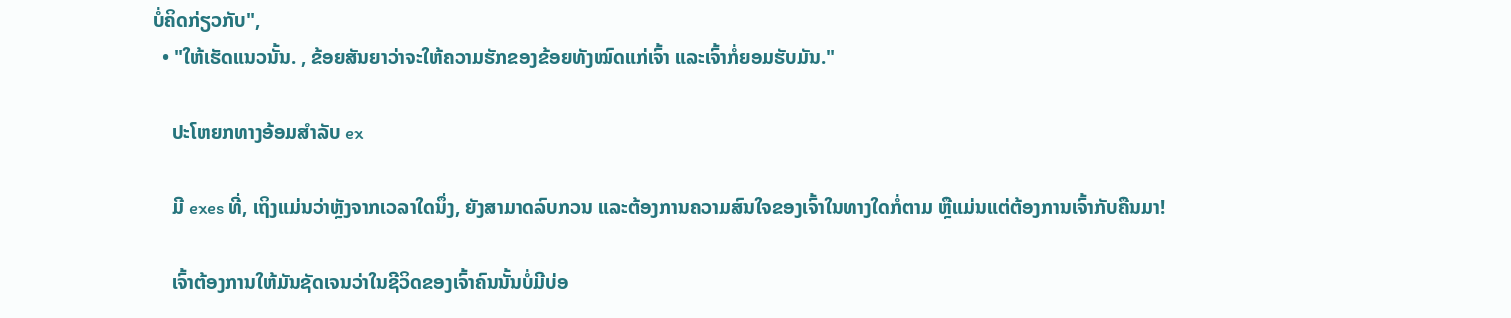ບໍ່ຄິດກ່ຽວກັບ",
  • "ໃຫ້ເຮັດແນວນັ້ນ. , ຂ້ອຍສັນຍາວ່າຈະໃຫ້ຄວາມຮັກຂອງຂ້ອຍທັງໝົດແກ່ເຈົ້າ ແລະເຈົ້າກໍ່ຍອມຮັບມັນ."

    ປະໂຫຍກທາງອ້ອມສຳລັບ ex

    ມີ exes ທີ່, ເຖິງແມ່ນວ່າຫຼັງຈາກເວລາໃດນຶ່ງ, ຍັງສາມາດລົບກວນ ແລະຕ້ອງການຄວາມສົນໃຈຂອງເຈົ້າໃນທາງໃດກໍ່ຕາມ ຫຼືແມ່ນແຕ່ຕ້ອງການເຈົ້າກັບຄືນມາ!

    ເຈົ້າຕ້ອງການໃຫ້ມັນຊັດເຈນວ່າໃນຊີວິດຂອງເຈົ້າຄົນນັ້ນບໍ່ມີບ່ອ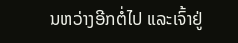ນຫວ່າງອີກຕໍ່ໄປ ແລະເຈົ້າຢູ່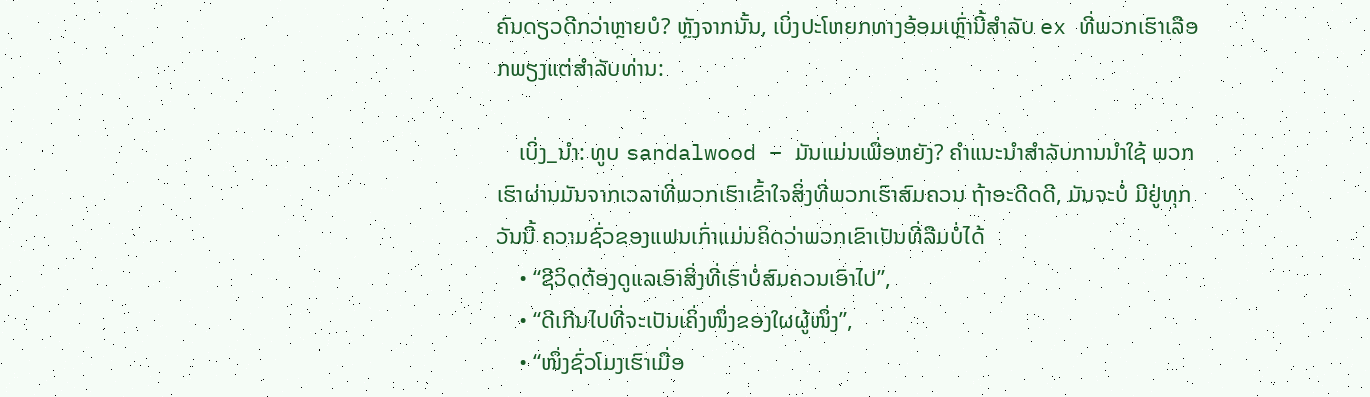ຄົນດຽວດີກວ່າຫຼາຍບໍ? ຫຼັງຈາກນັ້ນ, ເບິ່ງປະໂຫຍກທາງອ້ອມເຫຼົ່ານີ້ສໍາລັບ ex ທີ່ພວກເຮົາເລືອກພຽງແຕ່ສໍາລັບທ່ານ:

    ເບິ່ງ_ນຳ: ທູບ sandalwood – ມັນແມ່ນເພື່ອຫຍັງ? ຄໍາແນະນໍາສໍາລັບການນໍາໃຊ້ ພວກເຮົາຜ່ານມັນຈາກເວລາທີ່ພວກເຮົາເຂົ້າໃຈສິ່ງທີ່ພວກເຮົາສົມຄວນ ຖ້າອະດີດດີ, ມັນຈະບໍ່ ມີຢູ່ທຸກວັນນີ້ ຄວາມຊົ່ວຂອງແຟນເກົ່າແມ່ນຄິດວ່າພວກເຂົາເປັນທີ່ລືມບໍ່ໄດ້
    • “ຊີວິດຕ້ອງດູແລເອົາສິ່ງທີ່ເຮົາບໍ່ສົມຄວນເອົາໄປ”,
    • “ດີເກີນໄປທີ່ຈະເປັນເຄິ່ງໜຶ່ງຂອງໃຜຜູ້ໜຶ່ງ”,
    • “ໜຶ່ງຊົ່ວໂມງເຮົາເມື່ອ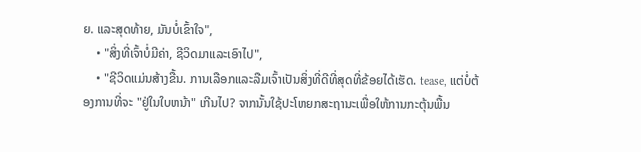ຍ. ແລະສຸດທ້າຍ, ມັນບໍ່ເຂົ້າໃຈ",
    • "ສິ່ງທີ່ເຈົ້າບໍ່ມີຄ່າ, ຊີວິດມາແລະເອົາໄປ",
    • "ຊີວິດແມ່ນສ້າງຂື້ນ. ການເລືອກແລະລືມເຈົ້າເປັນສິ່ງທີ່ດີທີ່ສຸດທີ່ຂ້ອຍໄດ້ເຮັດ. tease, ແຕ່ບໍ່ຕ້ອງການທີ່ຈະ "ຢູ່ໃນໃບຫນ້າ" ເກີນໄປ? ຈາກນັ້ນໃຊ້ປະໂຫຍກສະຖານະເພື່ອໃຫ້ການກະຕຸ້ນພື້ນ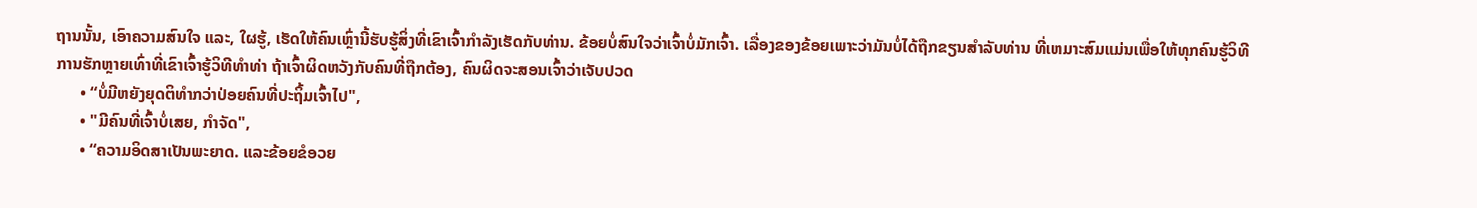ຖານນັ້ນ, ເອົາຄວາມສົນໃຈ ແລະ, ໃຜຮູ້, ເຮັດໃຫ້ຄົນເຫຼົ່ານີ້ຮັບຮູ້ສິ່ງທີ່ເຂົາເຈົ້າກໍາລັງເຮັດກັບທ່ານ. ຂ້ອຍບໍ່ສົນໃຈວ່າເຈົ້າບໍ່ມັກເຈົ້າ. ເລື່ອງຂອງຂ້ອຍເພາະວ່າມັນບໍ່ໄດ້ຖືກຂຽນສໍາລັບທ່ານ ທີ່ເຫມາະສົມແມ່ນເພື່ອໃຫ້ທຸກຄົນຮູ້ວິທີການຮັກຫຼາຍເທົ່າທີ່ເຂົາເຈົ້າຮູ້ວິທີທໍາທ່າ ຖ້າເຈົ້າຜິດຫວັງກັບຄົນທີ່ຖືກຕ້ອງ, ຄົນຜິດຈະສອນເຈົ້າວ່າເຈັບປວດ
      • “ບໍ່ມີຫຍັງຍຸດຕິທຳກວ່າປ່ອຍຄົນທີ່ປະຖິ້ມເຈົ້າໄປ",
      • "ມີຄົນທີ່ເຈົ້າບໍ່ເສຍ, ກໍາຈັດ",
      • “ຄວາມອິດສາເປັນພະຍາດ. ແລະຂ້ອຍຂໍອວຍ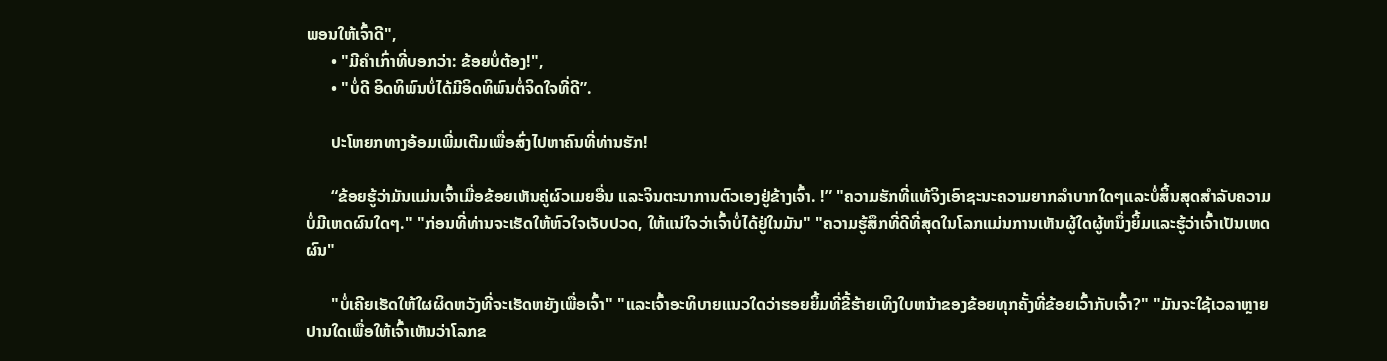ພອນໃຫ້ເຈົ້າດີ",
      • "ມີຄຳເກົ່າທີ່ບອກວ່າ: ຂ້ອຍບໍ່ຕ້ອງ!",
      • "ບໍ່ດີ ອິດທິພົນບໍ່ໄດ້ມີອິດທິພົນຕໍ່ຈິດໃຈທີ່ດີ”.

      ປະໂຫຍກທາງອ້ອມເພີ່ມເຕີມເພື່ອສົ່ງໄປຫາຄົນທີ່ທ່ານຮັກ!

      “ຂ້ອຍຮູ້ວ່າມັນແມ່ນເຈົ້າເມື່ອຂ້ອຍເຫັນຄູ່ຜົວເມຍອື່ນ ແລະຈິນຕະນາການຕົວເອງຢູ່ຂ້າງເຈົ້າ. !” "ຄວາມຮັກທີ່ແທ້ຈິງເອົາຊະນະຄວາມຍາກລໍາບາກໃດໆແລະບໍ່ສິ້ນສຸດສໍາລັບຄວາມບໍ່ມີເຫດຜົນໃດໆ." "ກ່ອນທີ່ທ່ານຈະເຮັດໃຫ້ຫົວໃຈເຈັບປວດ, ໃຫ້ແນ່ໃຈວ່າເຈົ້າບໍ່ໄດ້ຢູ່ໃນມັນ" "ຄວາມຮູ້ສຶກທີ່ດີທີ່ສຸດໃນໂລກແມ່ນການເຫັນຜູ້ໃດຜູ້ຫນຶ່ງຍິ້ມແລະຮູ້ວ່າເຈົ້າເປັນເຫດຜົນ"

      "ບໍ່ເຄີຍເຮັດໃຫ້ໃຜຜິດຫວັງທີ່ຈະເຮັດຫຍັງເພື່ອເຈົ້າ" "ແລະເຈົ້າອະທິບາຍແນວໃດວ່າຮອຍຍິ້ມທີ່ຂີ້ຮ້າຍເທິງໃບຫນ້າຂອງຂ້ອຍທຸກຄັ້ງທີ່ຂ້ອຍເວົ້າກັບເຈົ້າ?" "ມັນຈະໃຊ້ເວລາຫຼາຍປານໃດເພື່ອໃຫ້ເຈົ້າເຫັນວ່າໂລກຂ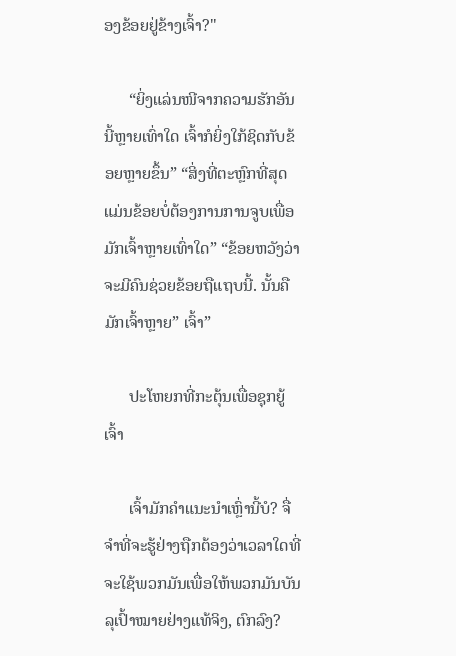ອງຂ້ອຍຢູ່ຂ້າງເຈົ້າ?"

      “ຍິ່ງແລ່ນໜີຈາກຄວາມຮັກອັນນີ້ຫຼາຍເທົ່າໃດ ເຈົ້າກໍຍິ່ງໃກ້ຊິດກັບຂ້ອຍຫຼາຍຂຶ້ນ” “ສິ່ງທີ່ຕະຫຼົກທີ່ສຸດແມ່ນຂ້ອຍບໍ່ຕ້ອງການການຈູບເພື່ອມັກເຈົ້າຫຼາຍເທົ່າໃດ” “ຂ້ອຍຫວັງວ່າຈະມີຄົນຊ່ວຍຂ້ອຍຖືແຖບນີ້. ນັ້ນຄືມັກເຈົ້າຫຼາຍ” ເຈົ້າ”

      ປະໂຫຍກທີ່ກະຕຸ້ນເພື່ອຊຸກຍູ້ເຈົ້າ

      ເຈົ້າມັກຄຳແນະນຳເຫຼົ່ານີ້ບໍ? ຈື່ຈໍາທີ່ຈະຮູ້ຢ່າງຖືກຕ້ອງວ່າເວລາໃດທີ່ຈະໃຊ້ພວກມັນເພື່ອໃຫ້ພວກມັນບັນລຸເປົ້າໝາຍຢ່າງແທ້ຈິງ, ຕົກລົງ?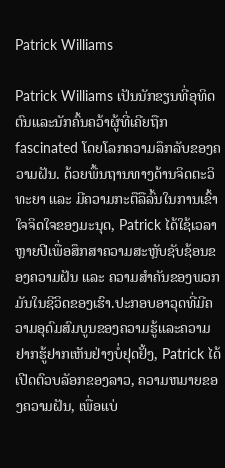Patrick Williams

Patrick Williams ເປັນນັກຂຽນທີ່ອຸທິດຕົນແລະນັກຄົ້ນຄວ້າຜູ້ທີ່ເຄີຍຖືກ fascinated ໂດຍໂລກຄວາມລຶກລັບຂອງຄວາມຝັນ. ດ້ວຍພື້ນຖານທາງດ້ານຈິດຕະວິທະຍາ ແລະ ມີຄວາມກະຕືລືລົ້ນໃນການເຂົ້າໃຈຈິດໃຈຂອງມະນຸດ, Patrick ໄດ້ໃຊ້ເວລາຫຼາຍປີເພື່ອສຶກສາຄວາມສະຫຼັບຊັບຊ້ອນຂອງຄວາມຝັນ ແລະ ຄວາມສຳຄັນຂອງພວກມັນໃນຊີວິດຂອງເຮົາ.ປະກອບອາວຸດທີ່ມີຄວາມອຸດົມສົມບູນຂອງຄວາມຮູ້ແລະຄວາມຢາກຮູ້ຢາກເຫັນຢ່າງບໍ່ຢຸດຢັ້ງ, Patrick ໄດ້ເປີດຕົວບລັອກຂອງລາວ, ຄວາມຫມາຍຂອງຄວາມຝັນ, ເພື່ອແບ່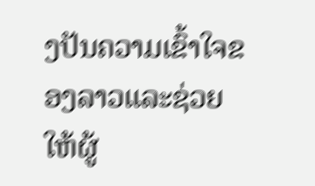ງປັນຄວາມເຂົ້າໃຈຂອງລາວແລະຊ່ວຍໃຫ້ຜູ້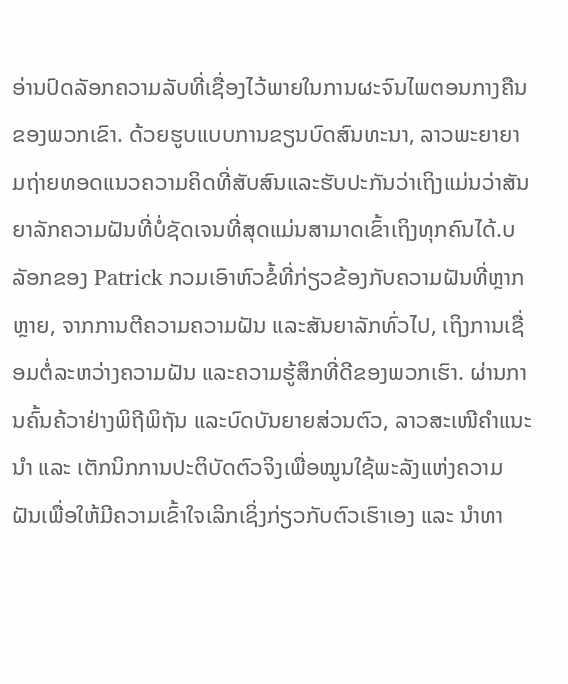ອ່ານປົດລັອກຄວາມລັບທີ່ເຊື່ອງໄວ້ພາຍໃນການຜະຈົນໄພຕອນກາງຄືນຂອງພວກເຂົາ. ດ້ວຍຮູບແບບການຂຽນບົດສົນທະນາ, ລາວພະຍາຍາມຖ່າຍທອດແນວຄວາມຄິດທີ່ສັບສົນແລະຮັບປະກັນວ່າເຖິງແມ່ນວ່າສັນຍາລັກຄວາມຝັນທີ່ບໍ່ຊັດເຈນທີ່ສຸດແມ່ນສາມາດເຂົ້າເຖິງທຸກຄົນໄດ້.ບລັອກຂອງ Patrick ກວມເອົາຫົວຂໍ້ທີ່ກ່ຽວຂ້ອງກັບຄວາມຝັນທີ່ຫຼາກຫຼາຍ, ຈາກການຕີຄວາມຄວາມຝັນ ແລະສັນຍາລັກທົ່ວໄປ, ເຖິງການເຊື່ອມຕໍ່ລະຫວ່າງຄວາມຝັນ ແລະຄວາມຮູ້ສຶກທີ່ດີຂອງພວກເຮົາ. ຜ່ານການຄົ້ນຄ້ວາຢ່າງພິຖີພິຖັນ ແລະບົດບັນຍາຍສ່ວນຕົວ, ລາວສະເໜີຄຳແນະນຳ ແລະ ເຕັກນິກການປະຕິບັດຕົວຈິງເພື່ອໝູນໃຊ້ພະລັງແຫ່ງຄວາມຝັນເພື່ອໃຫ້ມີຄວາມເຂົ້າໃຈເລິກເຊິ່ງກ່ຽວກັບຕົວເຮົາເອງ ແລະ ນຳທາ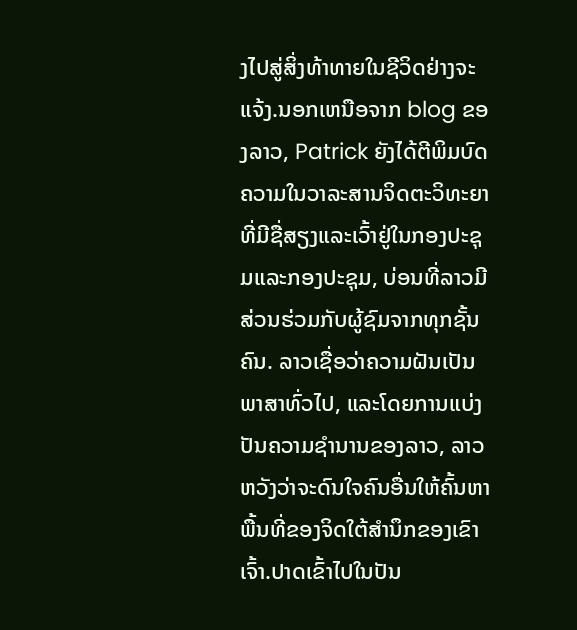ງໄປສູ່ສິ່ງທ້າທາຍໃນຊີວິດຢ່າງຈະແຈ້ງ.ນອກເຫນືອຈາກ blog ຂອງລາວ, Patrick ຍັງໄດ້ຕີພິມບົດຄວາມໃນວາລະສານຈິດຕະວິທະຍາທີ່ມີຊື່ສຽງແລະເວົ້າຢູ່ໃນກອງປະຊຸມແລະກອງປະຊຸມ, ບ່ອນທີ່ລາວມີສ່ວນຮ່ວມກັບຜູ້ຊົມຈາກທຸກຊັ້ນຄົນ. ລາວເຊື່ອວ່າຄວາມຝັນເປັນພາສາທົ່ວໄປ, ແລະໂດຍການແບ່ງປັນຄວາມຊໍານານຂອງລາວ, ລາວຫວັງວ່າຈະດົນໃຈຄົນອື່ນໃຫ້ຄົ້ນຫາພື້ນທີ່ຂອງຈິດໃຕ້ສໍານຶກຂອງເຂົາເຈົ້າ.ປາດເຂົ້າໄປໃນປັນ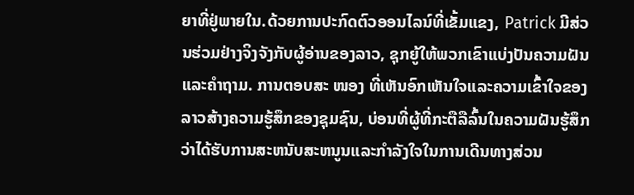ຍາທີ່ຢູ່ພາຍໃນ.ດ້ວຍການປະກົດຕົວອອນໄລນ໌ທີ່ເຂັ້ມແຂງ, Patrick ມີສ່ວນຮ່ວມຢ່າງຈິງຈັງກັບຜູ້ອ່ານຂອງລາວ, ຊຸກຍູ້ໃຫ້ພວກເຂົາແບ່ງປັນຄວາມຝັນແລະຄໍາຖາມ. ການຕອບສະ ໜອງ ທີ່ເຫັນອົກເຫັນໃຈແລະຄວາມເຂົ້າໃຈຂອງລາວສ້າງຄວາມຮູ້ສຶກຂອງຊຸມຊົນ, ບ່ອນທີ່ຜູ້ທີ່ກະຕືລືລົ້ນໃນຄວາມຝັນຮູ້ສຶກວ່າໄດ້ຮັບການສະຫນັບສະຫນູນແລະກໍາລັງໃຈໃນການເດີນທາງສ່ວນ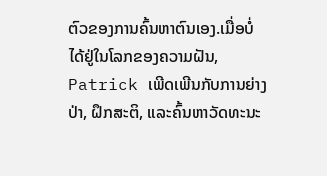ຕົວຂອງການຄົ້ນຫາຕົນເອງ.ເມື່ອບໍ່ໄດ້ຢູ່ໃນໂລກຂອງຄວາມຝັນ, Patrick ເພີດເພີນກັບການຍ່າງປ່າ, ຝຶກສະຕິ, ແລະຄົ້ນຫາວັດທະນະ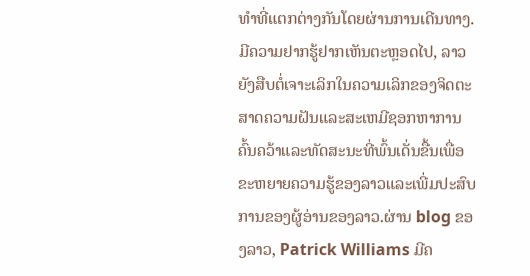ທໍາທີ່ແຕກຕ່າງກັນໂດຍຜ່ານການເດີນທາງ. ມີຄວາມຢາກຮູ້ຢາກເຫັນຕະຫຼອດໄປ, ລາວຍັງສືບຕໍ່ເຈາະເລິກໃນຄວາມເລິກຂອງຈິດຕະສາດຄວາມຝັນແລະສະເຫມີຊອກຫາການຄົ້ນຄວ້າແລະທັດສະນະທີ່ພົ້ນເດັ່ນຂື້ນເພື່ອຂະຫຍາຍຄວາມຮູ້ຂອງລາວແລະເພີ່ມປະສົບການຂອງຜູ້ອ່ານຂອງລາວ.ຜ່ານ blog ຂອງລາວ, Patrick Williams ມີຄ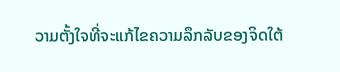ວາມຕັ້ງໃຈທີ່ຈະແກ້ໄຂຄວາມລຶກລັບຂອງຈິດໃຕ້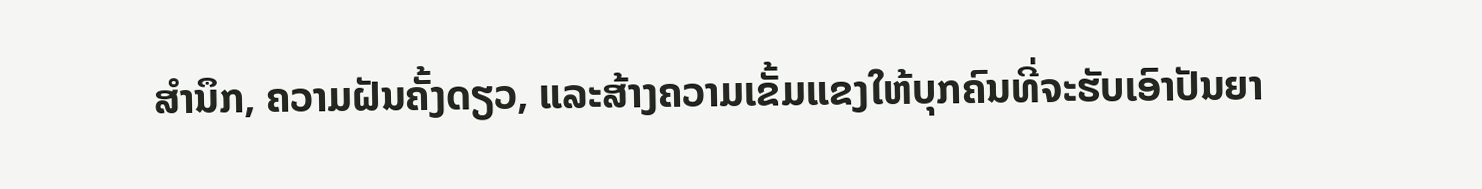ສໍານຶກ, ຄວາມຝັນຄັ້ງດຽວ, ແລະສ້າງຄວາມເຂັ້ມແຂງໃຫ້ບຸກຄົນທີ່ຈະຮັບເອົາປັນຍາ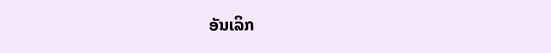ອັນເລິກ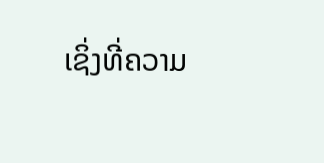ເຊິ່ງທີ່ຄວາມ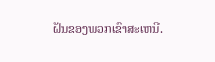ຝັນຂອງພວກເຂົາສະເຫນີ.